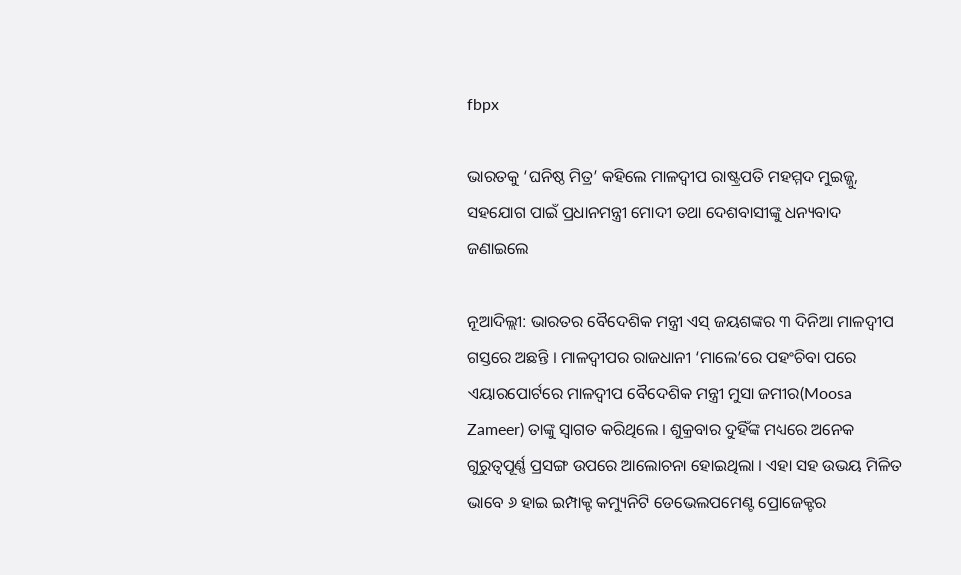fbpx

ଭାରତକୁ ‘ଘନିଷ୍ଠ ମିତ୍ର’ କହିଲେ ମାଳଦ୍ୱୀପ ରାଷ୍ଟ୍ରପତି ମହମ୍ମଦ ମୁଇଜ୍ଜୁ, ସହଯୋଗ ପାଇଁ ପ୍ରଧାନମନ୍ତ୍ରୀ ମୋଦୀ ତଥା ଦେଶବାସୀଙ୍କୁ ଧନ୍ୟବାଦ ଜଣାଇଲେ

ନୂଆଦିଲ୍ଲୀ: ଭାରତର ବୈଦେଶିକ ମନ୍ତ୍ରୀ ଏସ୍ ଜୟଶଙ୍କର ୩ ଦିନିଆ ମାଳଦ୍ୱୀପ ଗସ୍ତରେ ଅଛନ୍ତି । ମାଳଦ୍ୱୀପର ରାଜଧାନୀ ‘ମାଲେ’ରେ ପହଂଚିବା ପରେ ଏୟାରପୋର୍ଟରେ ମାଳଦ୍ୱୀପ ବୈଦେଶିକ ମନ୍ତ୍ରୀ ମୁସା ଜମୀର(Moosa Zameer) ତାଙ୍କୁ ସ୍ୱାଗତ କରିଥିଲେ । ଶୁକ୍ରବାର ଦୁହିଁଙ୍କ ମଧ୍ୟରେ ଅନେକ ଗୁରୁତ୍ୱପୂର୍ଣ୍ଣ ପ୍ରସଙ୍ଗ ଉପରେ ଆଲୋଚନା ହୋଇଥିଲା । ଏହା ସହ ଉଭୟ ମିଳିତ ଭାବେ ୬ ହାଇ ଇମ୍ପାକ୍ଟ କମ୍ୟୁନିଟି ଡେଭେଲପମେଣ୍ଟ ପ୍ରୋଜେକ୍ଟର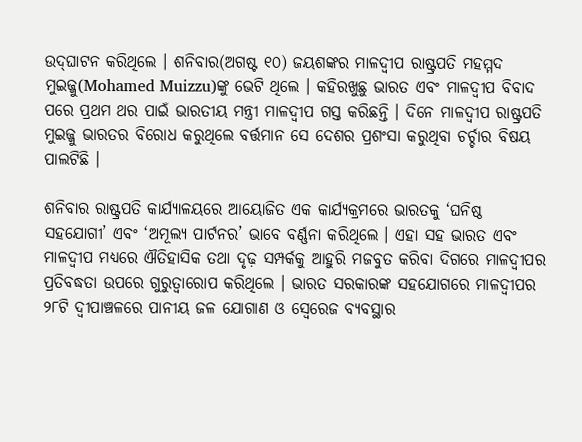ଉଦ୍‌ଘାଟନ କରିଥିଲେ । ଶନିବାର(ଅଗଷ୍ଟ ୧୦) ଜୟଶଙ୍କର ମାଳଦ୍ୱୀପ ରାଷ୍ଟ୍ରପତି ମହମ୍ମଦ ମୁଇଜ୍ଜୁ(Mohamed Muizzu)ଙ୍କୁ ଭେଟି ଥିଲେ । କହିରଖୁଛୁ ଭାରତ ଏବଂ ମାଳଦ୍ୱୀପ ବିବାଦ ପରେ ପ୍ରଥମ ଥର ପାଇଁ ଭାରତୀୟ ମନ୍ତ୍ରୀ ମାଳଦ୍ୱୀପ ଗସ୍ତ କରିଛନ୍ତି । ଦିନେ ମାଳଦ୍ୱୀପ ରାଷ୍ଟ୍ରପତି ମୁଇଜ୍ଜୁ ଭାରତର ବିରୋଧ କରୁଥିଲେ ବର୍ତ୍ତମାନ ସେ ଦେଶର ପ୍ରଶଂସା କରୁଥିବା ଚର୍ଚ୍ଚାର ବିଷୟ ପାଲଟିଛି ।

ଶନିବାର ରାଷ୍ଟ୍ରପତି କାର୍ଯ୍ୟାଳୟରେ ଆୟୋଜିତ ଏକ କାର୍ଯ୍ୟକ୍ରମରେ ଭାରତକୁ ‘ଘନିଷ୍ଠ ସହଯୋଗୀ’ ଏବଂ ‘ଅମୂଲ୍ୟ ପାର୍ଟନର’ ଭାବେ ବର୍ଣ୍ଣନା କରିଥିଲେ । ଏହା ସହ ଭାରତ ଏବଂ ମାଳଦ୍ୱୀପ ମଧ୍ୟରେ ଐତିହାସିକ ତଥା ଦୃଢ଼ ସମ୍ପର୍କକୁ ଆହୁରି ମଜବୁତ କରିବା ଦିଗରେ ମାଳଦ୍ୱୀପର ପ୍ରତିବଦ୍ଧତା ଉପରେ ଗୁରୁତ୍ୱାରୋପ କରିଥିଲେ । ଭାରତ ସରକାରଙ୍କ ସହଯୋଗରେ ମାଳଦ୍ୱୀପର ୨୮ଟି ଦ୍ୱୀପାଞ୍ଚଳରେ ପାନୀୟ ଜଳ ଯୋଗାଣ ଓ ସ୍ୱେରେଜ ବ୍ୟବସ୍ଥାର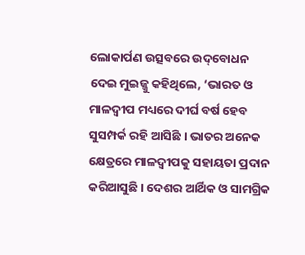ଲୋକାର୍ପଣ ଉତ୍ସବରେ ଉଦ୍‌ବୋଧନ ଦେଇ ମୁଇଜ୍ଜୁ କହିଥିଲେ, ‘ଭାରତ ଓ ମାଳଦ୍ୱୀପ ମଧ୍ୟରେ ଦୀର୍ଘ ବର୍ଷ ହେବ ସୁସମ୍ପର୍କ ରହି ଆସିଛି । ଭାତର ଅନେକ କ୍ଷେତ୍ରରେ ମାଳଦ୍ୱୀପକୁ ସହାୟତା ପ୍ରଦାନ କରିଆସୁଛି । ଦେଶର ଆର୍ଥିକ ଓ ସାମଗ୍ରିକ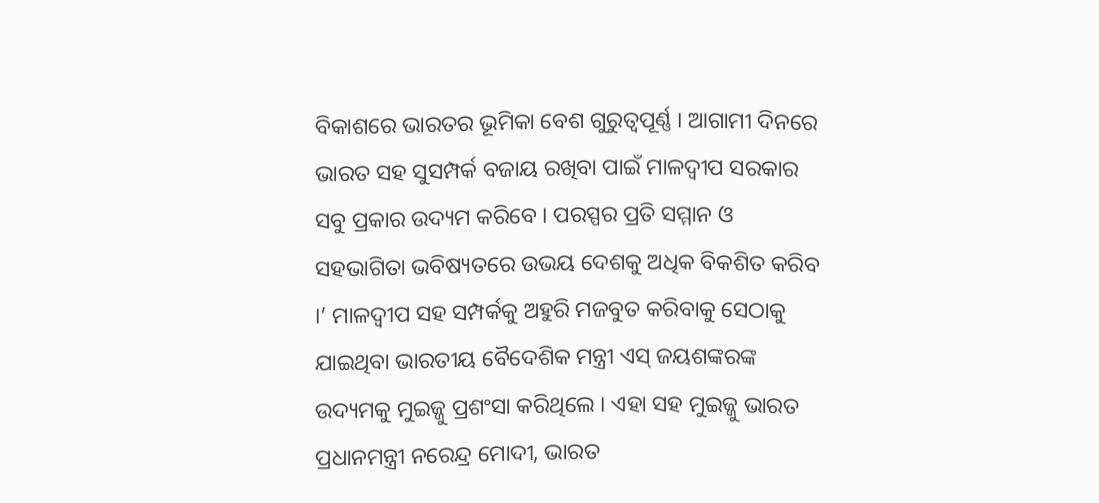ବିକାଶରେ ଭାରତର ଭୂମିକା ବେଶ ଗୁରୁତ୍ୱପୂର୍ଣ୍ଣ । ଆଗାମୀ ଦିନରେ ଭାରତ ସହ ସୁସମ୍ପର୍କ ବଜାୟ ରଖିବା ପାଇଁ ମାଳଦ୍ୱୀପ ସରକାର ସବୁ ପ୍ରକାର ଉଦ୍ୟମ କରିବେ । ପରସ୍ପର ପ୍ରତି ସମ୍ମାନ ଓ ସହଭାଗିତା ଭବିଷ୍ୟତରେ ଉଭୟ ଦେଶକୁ ଅଧିକ ବିକଶିତ କରିବ ।’ ମାଳଦ୍ୱୀପ ସହ ସମ୍ପର୍କକୁ ଅହୁରି ମଜବୁତ କରିବାକୁ ସେଠାକୁ ଯାଇଥିବା ଭାରତୀୟ ବୈଦେଶିକ ମନ୍ତ୍ରୀ ଏସ୍ ଜୟଶଙ୍କରଙ୍କ ଉଦ୍ୟମକୁ ମୁଇଜ୍ଜୁ ପ୍ରଶଂସା କରିଥିଲେ । ଏହା ସହ ମୁଇଜ୍ଜୁ ଭାରତ ପ୍ରଧାନମନ୍ତ୍ରୀ ନରେନ୍ଦ୍ର ମୋଦୀ, ଭାରତ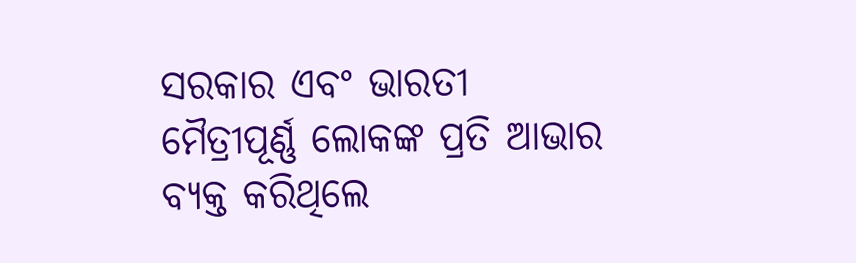ସରକାର ଏବଂ ଭାରତୀ ମୈତ୍ରୀପୂର୍ଣ୍ଣ ଲୋକଙ୍କ ପ୍ରତି ଆଭାର ବ୍ୟକ୍ତ କରିଥିଲେ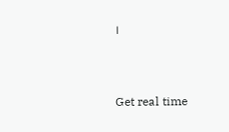।



Get real time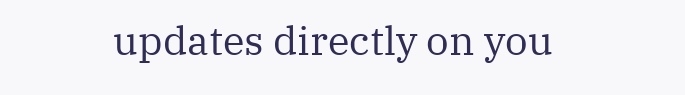updates directly on you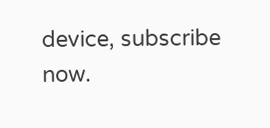device, subscribe now.